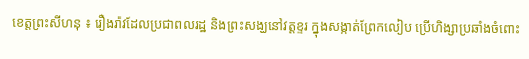ខេត្តព្រះសីហនុ ៖ រឿងរ៉ាវដែលប្រជាពលរដ្ឋ និងព្រះសង្ឃនៅវត្តខ្ទរ ក្នុងសង្កាត់ព្រែកលៀប ប្រើហិង្សាប្រឆាំងចំពោះ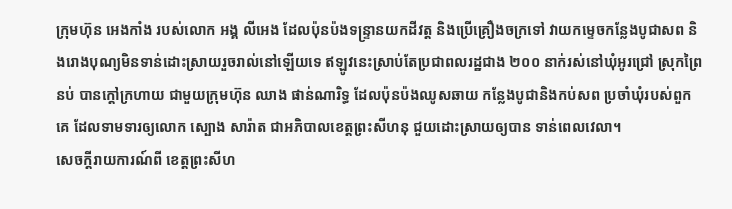ក្រុមហ៊ុន អេងកាំង របស់លោក អង្គ លីអេង ដែលប៉ុនប៉ងទន្ទ្រានយកដីវត្ត និងប្រើគ្រឿងចក្រទៅ វាយកម្ទេចកន្លែងបូជាសព និងរោងបុណ្យមិនទាន់ដោះស្រាយរួចរាល់នៅឡើយទេ ឥឡូវនេះស្រាប់តែប្រជាពលរដ្ឋជាង ២០០ នាក់រស់នៅឃុំអូរជ្រៅ ស្រុកព្រៃនប់ បានក្តៅក្រហាយ ជាមួយក្រុមហ៊ុន ឈាង ផាន់ណារិទ្ធ ដែលប៉ុនប៉ងឈូសឆាយ កន្លែងបូជានិងកប់សព ប្រចាំឃុំរបស់ពួកគេ ដែលទាមទារឲ្យលោក ស្បោង សារ៉ាត ជាអភិបាលខេត្តព្រះសីហនុ ជួយដោះស្រាយឲ្យបាន ទាន់ពេលវេលា។
សេចក្តីរាយការណ៍ពី ខេត្តព្រះសីហ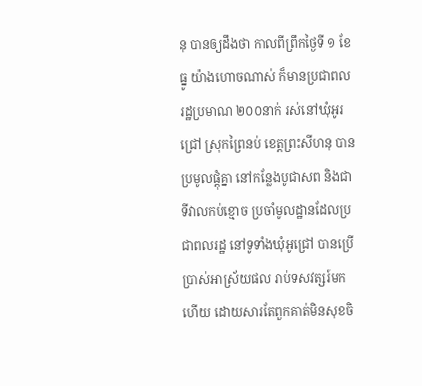នុ បានឲ្យដឹងថា កាលពីព្រឹកថ្ងៃទី ១ ខែធ្នូ យ៉ាងហោចណាស់ ក៏មានប្រជាពលរដ្ឋប្រមាណ ២០០នាក់ រស់នៅឃុំអូរជ្រៅ ស្រុកព្រៃនប់ ខេត្តព្រះសីហនុ បានប្រមូលផ្តុំគ្នា នៅកន្លែងបូជាសព និងជាទីវាលកប់ខ្មោច ប្រចាំមូលដ្ឋានដែលប្រជាពលរដ្ឋ នៅទូទាំងឃុំអូជ្រៅ បានប្រើប្រាស់អាស្រ័យផល រាប់ទសវត្សរ៍មកហើយ ដោយសារតែពួកគាត់មិនសុខចិ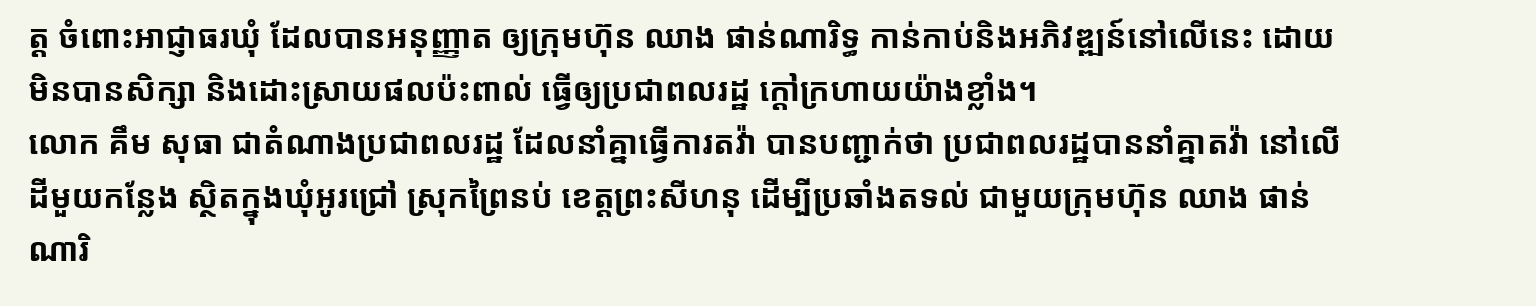ត្ត ចំពោះអាជ្ញាធរឃុំ ដែលបានអនុញ្ញាត ឲ្យក្រុមហ៊ុន ឈាង ផាន់ណារិទ្ធ កាន់កាប់និងអភិវឌ្ឍន៍នៅលើនេះ ដោយមិនបានសិក្សា និងដោះស្រាយផលប៉ះពាល់ ធ្វើឲ្យប្រជាពលរដ្ឋ ក្តៅក្រហាយយ៉ាងខ្លាំង។
លោក គឹម សុធា ជាតំណាងប្រជាពលរដ្ឋ ដែលនាំគ្នាធ្វើការតវ៉ា បានបញ្ជាក់ថា ប្រជាពលរដ្ឋបាននាំគ្នាតវ៉ា នៅលើដីមួយកន្លែង ស្ថិតក្នុងឃុំអូរជ្រៅ ស្រុកព្រៃនប់ ខេត្តព្រះសីហនុ ដើម្បីប្រឆាំងតទល់ ជាមួយក្រុមហ៊ុន ឈាង ផាន់ណារិ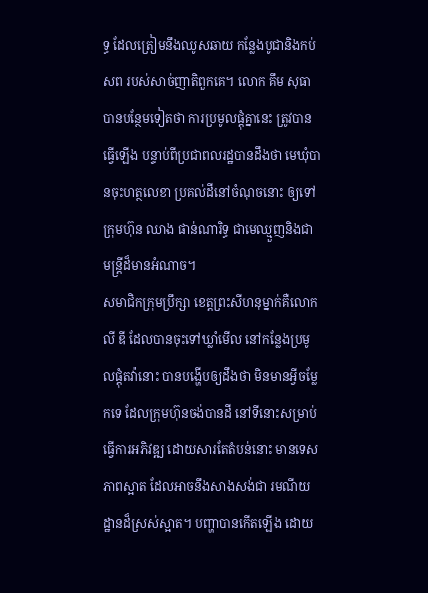ទ្ធ ដែលត្រៀមនឹងឈូសឆាយ កន្លែងបូជានិងកប់សព របស់សាច់ញាតិពួកគេ។ លោក គឹម សុធា បានបន្ថែមទៀតថា ការប្រមូលផ្តុំគ្នានេះ ត្រូវបានធ្វើឡើង បន្ទាប់ពីប្រជាពលរដ្ឋបានដឹងថា មេឃុំបានចុះហត្ថលេខា ប្រគល់ដីនៅចំណុចនោះ ឲ្យទៅក្រុមហ៊ុន ឈាង ផាន់ណារិទ្ធ ជាមេឈ្មួញនិងជា មន្ត្រីដ៏មានអំណាច។
សមាជិកក្រុមប្រឹក្សា ខេត្តព្រះសីហនុម្នាក់គឺលោក លី ឌី ដែលបានចុះទៅឃ្លាំមើល នៅកន្លែងប្រមូលផ្តុំតវ៉ានោះ បានបង្ហើបឲ្យដឹងថា មិនមានអ្វីចម្លែកទេ ដែលក្រុមហ៊ុនចង់បានដី នៅទីនោះសម្រាប់ធ្វើការអភិវឌ្ឍ ដោយសារតែតំបន់នោះ មានទេសភាពស្អាត ដែលអាចនឹងសាងសង់ជា រមណីយដ្ឋានដ៏ស្រស់ស្អាត។ បញ្ហាបានកើតឡើង ដោយ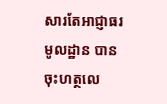សារតែអាជ្ញាធរមូលដ្ឋាន បានចុះហត្ថលេ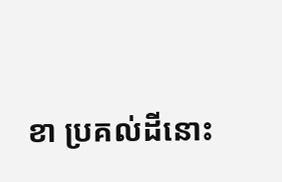ខា ប្រគល់ដីនោះ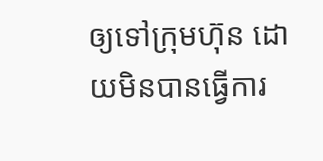ឲ្យទៅក្រុមហ៊ុន ដោយមិនបានធ្វើការ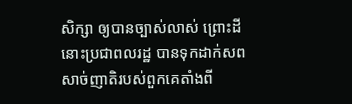សិក្សា ឲ្យបានច្បាស់លាស់ ព្រោះដីនោះប្រជាពលរដ្ឋ បានទុកដាក់សពសាច់ញាតិរបស់ពួកគេតាំងពី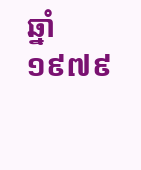ឆ្នាំ ១៩៧៩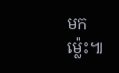មកម្ល៉េះ៕